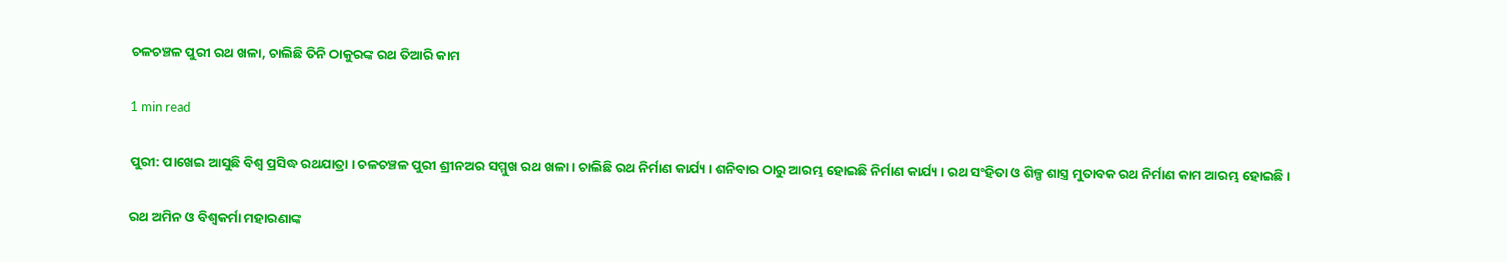ଚଳଚଞ୍ଚଳ ପୁରୀ ରଥ ଖଳା, ଚାଲିଛି ତିନି ଠାକୁରଙ୍କ ରଥ ତିଆରି କାମ

1 min read

ପୁରୀ: ପାଖେଇ ଆସୁଛି ବିଶ୍ବ ପ୍ରସିଦ୍ଧ ରଥଯାତ୍ରା । ଚଳଚଞ୍ଚଳ ପୁରୀ ଶ୍ରୀନଅର ସମ୍ମୁଖ ରଥ ଖଳା । ଚାଲିଛି ରଥ ନିର୍ମାଣ କାର୍ଯ୍ୟ । ଶନିବାର ଠାରୁ ଆରମ୍ଭ ହୋଇଛି ନିର୍ମାଣ କାର୍ଯ୍ୟ । ରଥ ସଂହିତା ଓ ଶିଳ୍ପ ଶାସ୍ତ୍ର ମୁତାବକ ରଥ ନିର୍ମାଣ କାମ ଆରମ୍ଭ ହୋଇଛି ।

ରଥ ଅମିନ ଓ ବିଶ୍ୱକର୍ମା ମହାରଣାଙ୍କ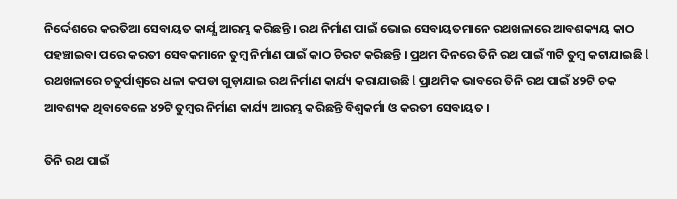ନିର୍ଦ୍ଦେଶରେ କରତିଆ ସେବାୟତ କାର୍ଯ୍ଯ ଆରମ୍ଭ କରିଛନ୍ତି । ରଥ ନିର୍ମାଣ ପାଇଁ ଭୋଇ ସେବାୟତମାନେ ରଥଖଳାରେ ଆବଶକ୍ୟୟ କାଠ ପହଞ୍ଚାଇବା ପରେ କରତୀ ସେବକମାନେ ତୁମ୍ବ ନିର୍ମାଣ ପାଇଁ କାଠ ଚିରଟ କରିଛନ୍ତି । ପ୍ରଥମ ଦିନରେ ତିନି ରଥ ପାଇଁ ୩ଟି ତୁମ୍ବ କଟାଯାଇଛି l ରଥଖଳାରେ ଚତୁର୍ପାଶ୍ୱରେ ଧଳା କପଡା ଗୁଡ଼ାଯାଇ ରଥ ନିର୍ମାଣ କାର୍ଯ୍ୟ କରାଯାଉଛି l ପ୍ରାଥମିକ ଭାବରେ ତିନି ରଥ ପାଇଁ ୪୨ଟି ଚକ ଆବଶ୍ୟକ ଥିବାବେଳେ ୪୨ଟି ତୁମ୍ବର ନିର୍ମାଣ କାର୍ଯ୍ୟ ଆରମ୍ଭ କରିଛନ୍ତି ବିଶ୍ୱକର୍ମା ଓ କରତୀ ସେବାୟତ ।

ତିନି ରଥ ପାଇଁ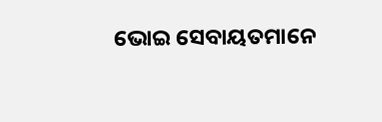ଭୋଇ ସେବାୟତମାନେ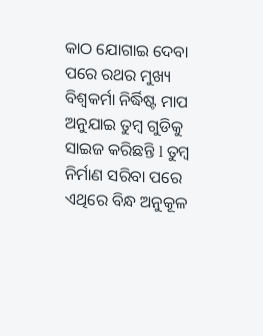କାଠ ଯୋଗାଇ ଦେବା ପରେ ରଥର ମୁଖ୍ୟ ବିଶ୍ୱକର୍ମା ନିର୍ଦ୍ଧିଷ୍ଟ ମାପ ଅନୁଯାଇ ତୁମ୍ବ ଗୁଡିକୁ ସାଇଜ କରିଛନ୍ତି l ତୁମ୍ବ ନିର୍ମାଣ ସରିବା ପରେ ଏଥିରେ ବିନ୍ଧ ଅନୁକୂଳ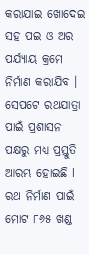କରାଯାଇ ଖୋଦେଇ ସହ ପଇ ଓ ଅର ପର୍ଯ୍ୟାୟ କ୍ରମେ ନିର୍ମାଣ କରାଯିବ । ସେପଟେ ରଥଯାତ୍ରା ପାଇଁ ପ୍ରଶାସନ ପକ୍ଷରୁ ମଧ୍ୟ ପ୍ରସ୍ତୁତି ଆରମ୍ଭ ହୋଇଛି l ରଥ ନିର୍ମାଣ ପାଇଁ ମୋଟ ୮୬୫ ଖଣ୍ଡ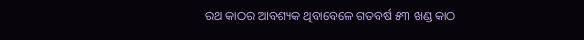ରଥ କାଠର ଆବଶ୍ୟକ ଥିବାବେଳେ ଗତବର୍ଷ ୫୩ ଖଣ୍ଡ କାଠ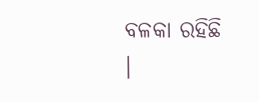ବଳକା ରହିଛି ।